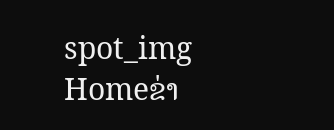spot_img
Homeຂ່າ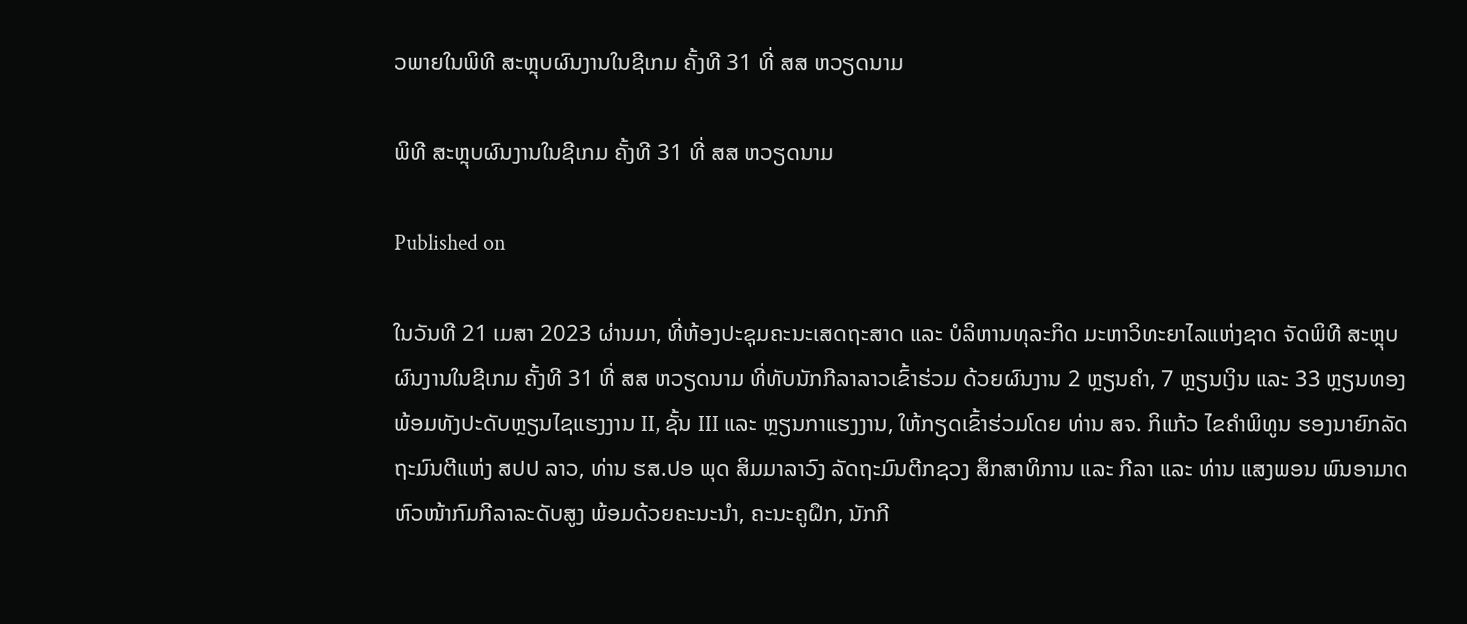ວພາຍໃນພິທີ ສະຫຼຸບຜົນງານໃນຊີເກມ ຄັ້ງທີ 31 ທີ່ ສສ ຫວຽດນາມ

ພິທີ ສະຫຼຸບຜົນງານໃນຊີເກມ ຄັ້ງທີ 31 ທີ່ ສສ ຫວຽດນາມ

Published on

ໃນວັນທີ 21 ເມສາ 2023 ຜ່ານມາ, ທີ່ຫ້ອງປະຊຸມຄະນະເສດຖະສາດ ແລະ ບໍລິຫານທຸລະກິດ ມະຫາວິທະຍາໄລແຫ່ງຊາດ ຈັດພິທີ ສະຫຼຸບຜົນງານໃນຊີເກມ ຄັ້ງທີ 31 ທີ່ ສສ ຫວຽດນາມ ທີ່ທັບນັກກີລາລາວເຂົ້າຮ່ວມ ດ້ວຍຜົນງານ 2 ຫຼຽນຄໍາ, 7 ຫຼຽນເງິນ ແລະ 33 ຫຼຽນທອງ ພ້ອມທັງປະດັບຫຼຽນໄຊແຮງງານ II, ຊັ້ນ III ແລະ ຫຼຽນກາແຮງງານ, ໃຫ້ກຽດເຂົ້າຮ່ວມໂດຍ ທ່ານ ສຈ. ກິແກ້ວ ໄຂຄໍາພິທູນ ຮອງນາຍົກລັດຖະມົນຕີແຫ່ງ ສປປ ລາວ, ທ່ານ ຮສ.ປອ ພຸດ ສິມມາລາວົງ ລັດຖະມົນຕີກຊວງ ສຶກສາທິການ ແລະ ກີລາ ແລະ ທ່ານ ແສງພອນ ພົນອາມາດ ຫົວໜ້າກົມກີລາລະດັບສູງ ພ້ອມດ້ວຍຄະນະນໍາ, ຄະນະຄູຝຶກ, ນັກກີ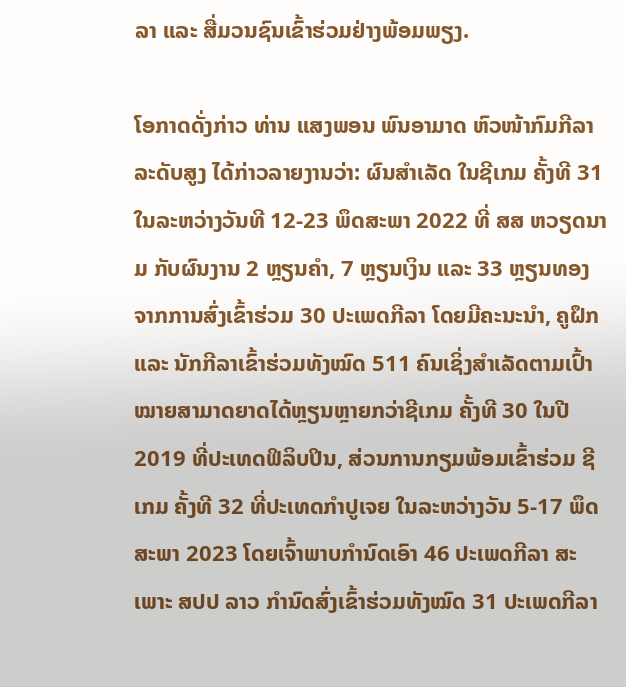ລາ ແລະ ສື່ມວນຊົນເຂົ້າຮ່ວມຢ່າງພ້ອມພຽງ.

ໂອກາດດັ່ງກ່າວ ທ່ານ ແສງພອນ ພົນອາມາດ ຫົວໜ້າກົມກີລາລະດັບສູງ ໄດ້ກ່າວລາຍງານວ່າ: ຜົນສໍາເລັດ ໃນຊີເກມ ຄັ້ງທີ 31 ໃນລະຫວ່າງວັນທີ 12-23 ພຶດສະພາ 2022 ທີ່ ສສ ຫວຽດນາມ ກັບຜົນງານ 2 ຫຼຽນຄໍາ, 7 ຫຼຽນເງິນ ແລະ 33 ຫຼຽນທອງ ຈາກການສົ່ງເຂົ້າຮ່ວມ 30 ປະເພດກີລາ ໂດຍມີຄະນະນໍາ, ຄູຝຶກ ແລະ ນັກກີລາເຂົ້າຮ່ວມທັງໝົດ 511 ຄົນເຊິ່ງສໍາເລັດຕາມເປົ້າໝາຍສາມາດຍາດໄດ້ຫຼຽນຫຼາຍກວ່າຊີເກມ ຄັ້ງທີ 30 ໃນປີ 2019 ທີ່ປະເທດຟິລິບປິນ, ສ່ວນການກຽມພ້ອມເຂົ້າຮ່ວມ ຊີເກມ ຄັ້ງທີ 32 ທີ່ປະເທດກໍາປູເຈຍ ໃນລະຫວ່າງວັນ 5-17 ພຶດສະພາ 2023 ໂດຍເຈົ້າພາບກໍານົດເອົາ 46 ປະເພດກີລາ ສະເພາະ ສປປ ລາວ ກໍານົດສົ່ງເຂົ້າຮ່ວມທັງໝົດ 31 ປະເພດກີລາ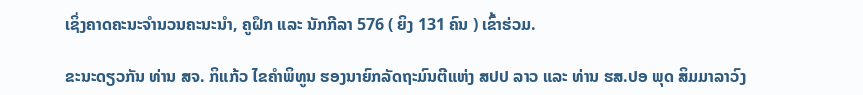ເຊິ່ງຄາດຄະນະຈໍານວນຄະນະນໍາ, ຄູຝຶກ ແລະ ນັກກີລາ 576 ( ຍິງ 131 ຄົນ ) ເຂົ້າຮ່ວມ.

ຂະນະດຽວກັນ ທ່ານ ສຈ. ກິແກ້ວ ໄຂຄໍາພິທູນ ຮອງນາຍົກລັດຖະມົນຕີແຫ່ງ ສປປ ລາວ ແລະ ທ່ານ ຮສ.ປອ ພຸດ ສິມມາລາວົງ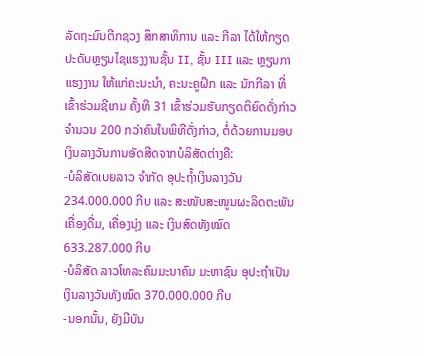ລັດຖະມົນຕີກຊວງ ສຶກສາທິການ ແລະ ກີລາ ໄດ້ໃຫ້ກຽດປະດັບຫຼຽນໄຊແຮງງານຊັ້ນ II, ຊັ້ນ III ແລະ ຫຼຽນກາແຮງງານ ໃຫ້ແກ່ຄະນະນໍາ, ຄະນະຄູຝຶກ ແລະ ນັກກີລາ ທີ່ເຂົ້າຮ່ວມຊີເກມ ຄັ້ງທີ 31 ເຂົ້າຮ່ວມຮັບກຽດຕິຍົດດັ່ງກ່າວຈໍານວນ 200 ກວ່າຄົນໃນພິທີດັ່ງກ່າວ, ຕໍ່ດ້ວຍການມອບເງິນລາງວັນການອັດສີດຈາກບໍລິສັດຕ່າງຄື:
-ບໍລິສັດເບຍລາວ ຈໍາກັດ ອຸປະຖໍ້າເງິນລາງວັນ 234.000.000 ກີບ ແລະ ສະໜັບສະໜູນຜະລິດຕະພັນເຄື່ອງດື່ມ, ເຄື່ອງນຸ່ງ ແລະ ເງິນສົດທັງໝົດ 633.287.000 ກີບ
-ບໍລິສັດ ລາວໂທລະຄົມມະນາຄົມ ມະຫາຊົນ ອຸປະຖໍາເປັນເງິນລາງວັນທັງໝົດ 370.000.000 ກີບ
-ນອກນັ້ນ, ຍັງມີບັນ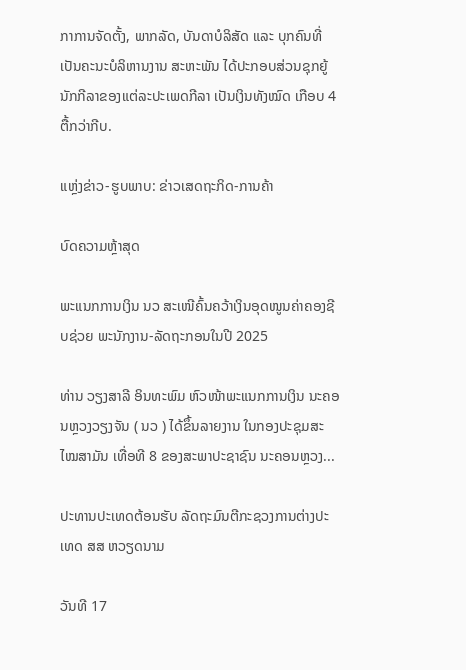ກາການຈັດຕັ້ງ, ພາກລັດ, ບັນດາບໍລິສັດ ແລະ ບຸກຄົນທີ່ເປັນຄະນະບໍລິຫານງານ ສະຫະພັນ ໄດ້ປະກອບສ່ວນຊຸກຍູ້ ນັກກີລາຂອງແຕ່ລະປະເພດກີລາ ເປັນເງິນທັງໝົດ ເກືອບ 4 ຕື້ກວ່າກີບ.

ແຫຼ່ງຂ່າວ-ຮູບພາບ: ຂ່າວເສດຖະກິດ-ການຄ້າ

ບົດຄວາມຫຼ້າສຸດ

ພະແນກການເງິນ ນວ ສະເໜີຄົ້ນຄວ້າເງິນອຸດໜູນຄ່າຄອງຊີບຊ່ວຍ ພະນັກງານ-ລັດຖະກອນໃນປີ 2025

ທ່ານ ວຽງສາລີ ອິນທະພົມ ຫົວໜ້າພະແນກການເງິນ ນະຄອນຫຼວງວຽງຈັນ ( ນວ ) ໄດ້ຂຶ້ນລາຍງານ ໃນກອງປະຊຸມສະໄໝສາມັນ ເທື່ອທີ 8 ຂອງສະພາປະຊາຊົນ ນະຄອນຫຼວງ...

ປະທານປະເທດຕ້ອນຮັບ ລັດຖະມົນຕີກະຊວງການຕ່າງປະເທດ ສສ ຫວຽດນາມ

ວັນທີ 17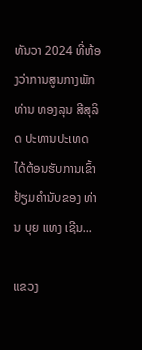ທັນວາ 2024 ທີ່ຫ້ອງວ່າການສູນກາງພັກ ທ່ານ ທອງລຸນ ສີສຸລິດ ປະທານປະເທດ ໄດ້ຕ້ອນຮັບການເຂົ້າຢ້ຽມຄຳນັບຂອງ ທ່ານ ບຸຍ ແທງ ເຊີນ...

ແຂວງ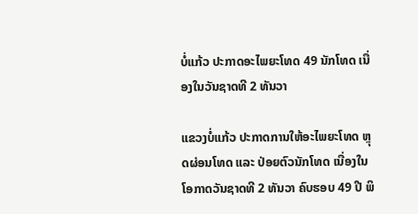ບໍ່ແກ້ວ ປະກາດອະໄພຍະໂທດ 49 ນັກໂທດ ເນື່ອງໃນວັນຊາດທີ 2 ທັນວາ

ແຂວງບໍ່ແກ້ວ ປະກາດການໃຫ້ອະໄພຍະໂທດ ຫຼຸດຜ່ອນໂທດ ແລະ ປ່ອຍຕົວນັກໂທດ ເນື່ອງໃນໂອກາດວັນຊາດທີ 2 ທັນວາ ຄົບຮອບ 49 ປີ ພິ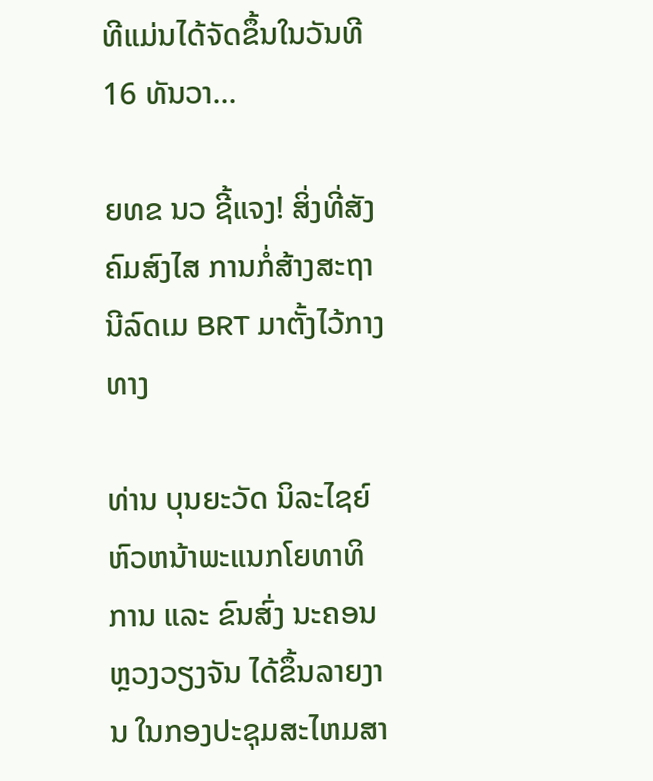ທີແມ່ນໄດ້ຈັດຂຶ້ນໃນວັນທີ 16 ທັນວາ...

ຍທຂ ນວ ຊີ້ແຈງ! ສິ່ງທີ່ສັງຄົມສົງໄສ ການກໍ່ສ້າງສະຖານີລົດເມ BRT ມາຕັ້ງໄວ້ກາງທາງ

ທ່ານ ບຸນຍະວັດ ນິລະໄຊຍ໌ ຫົວຫນ້າພະແນກໂຍທາທິການ ແລະ ຂົນສົ່ງ ນະຄອນຫຼວງວຽງຈັນ ໄດ້ຂຶ້ນລາຍງານ ໃນກອງປະຊຸມສະໄຫມສາ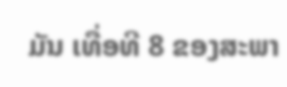ມັນ ເທື່ອທີ 8 ຂອງສະພາ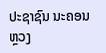ປະຊາຊົນ ນະຄອນຫຼວງ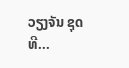ວຽງຈັນ ຊຸດທີ...